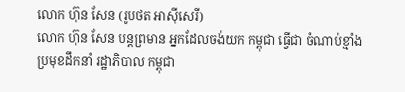លោក ហ៊ុន សែន (រូបថត អាស៊ីសេរី)
លោក ហ៊ុន សែន បន្តព្រមាន អ្នកដែលចង់យក កម្ពុជា ធ្វើជា ចំណាប់ខ្មាំង
ប្រមុខដឹកនាំ រដ្ឋាភិបាល កម្ពុជា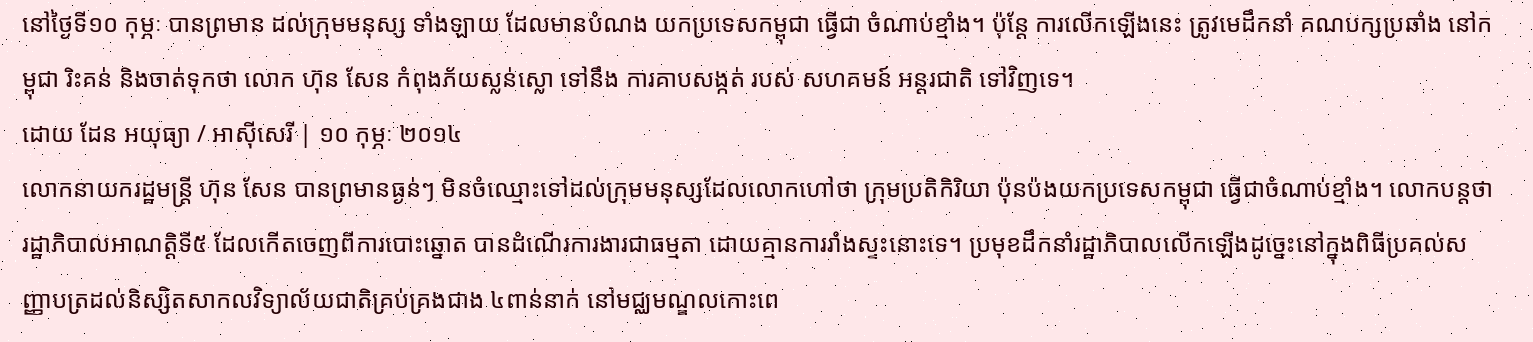នៅថ្ងៃទី១០ កុម្ភៈ បានព្រមាន ដល់ក្រុមមនុស្ស ទាំងឡាយ ដែលមានបំណង យកប្រទេសកម្ពុជា ធ្វើជា ចំណាប់ខ្មាំង។ ប៉ុន្តែ ការលើកឡើងនេះ ត្រូវមេដឹកនាំ គណបក្សប្រឆាំង នៅកម្ពុជា រិះគន់ និងចាត់ទុកថា លោក ហ៊ុន សែន កំពុងភ័យស្លន់ស្លោ ទៅនឹង ការគាបសង្កត់ របស់ សហគមន៍ អន្តរជាតិ ទៅវិញទេ។
ដោយ ដែន អយុធ្យា / អាស៊ីសេរី | ១០ កុម្ភៈ ២០១៤
លោកនាយករដ្ឋមន្ត្រី ហ៊ុន សែន បានព្រមានធ្ងន់ៗ មិនចំឈ្មោះទៅដល់ក្រុមមនុស្សដែលលោកហៅថា ក្រុមប្រតិកិរិយា ប៉ុនប៉ងយកប្រទេសកម្ពុជា ធ្វើជាចំណាប់ខ្មាំង។ លោកបន្តថា រដ្ឋាភិបាលអាណត្តិទី៥ ដែលកើតចេញពីការបោះឆ្នោត បានដំណើរការងារជាធម្មតា ដោយគ្មានការរាំងស្ទះនោះទេ។ ប្រមុខដឹកនាំរដ្ឋាភិបាលលើកឡើងដូច្នេះនៅក្នុងពិធីប្រគល់សញ្ញាបត្រដល់និស្សិតសាកលវិទ្យាល័យជាតិគ្រប់គ្រងជាង ៤ពាន់នាក់ នៅមជ្ឈមណ្ឌលកោះពេ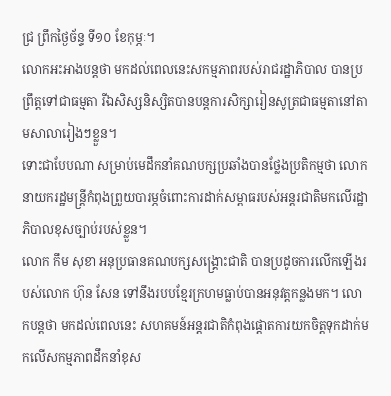ជ្រ ព្រឹកថ្ងៃច័ន្ទ ទី១០ ខែកុម្ភៈ។
លោកអះអាងបន្តថា មកដល់ពេលនេះសកម្មភាពរបស់រាជរដ្ឋាភិបាល បានប្រព្រឹត្តទៅជាធម្មតា រីឯសិស្សនិស្សិតបានបន្តការសិក្សារៀនសូត្រជាធម្មតានៅតាមសាលារៀងៗខ្លួន។
ទោះជាបែបណា សម្រាប់មេដឹកនាំគណបក្សប្រឆាំងបានថ្លែងប្រតិកម្មថា លោកនាយករដ្ឋមន្ត្រីកំពុងព្រួយបារម្ភចំពោះការដាក់សម្ពាធរបស់អន្តរជាតិមកលើរដ្ឋាភិបាលខុសច្បាប់របស់ខ្លួន។
លោក កឹម សុខា អនុប្រធានគណបក្សសង្គ្រោះជាតិ បានប្រដូចការលើកឡើងរបស់លោក ហ៊ុន សែន ទៅនឹងរបបខ្មែរក្រហមធ្លាប់បានអនុវត្តកន្លងមក។ លោកបន្តថា មកដល់ពេលនេះ សហគមន៍អន្តរជាតិកំពុងផ្ដោតការយកចិត្តទុកដាក់មកលើសកម្មភាពដឹកនាំខុស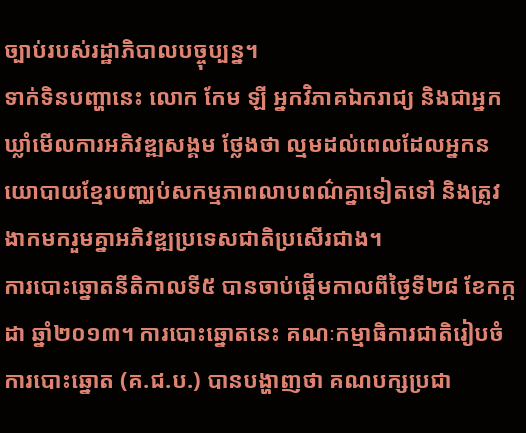ច្បាប់របស់រដ្ឋាភិបាលបច្ចុប្បន្ន។
ទាក់ទិនបញ្ហានេះ លោក កែម ឡី អ្នកវិភាគឯករាជ្យ និងជាអ្នកឃ្លាំមើលការអភិវឌ្ឍសង្គម ថ្លែងថា ល្មមដល់ពេលដែលអ្នកនយោបាយខ្មែរបញ្ឈប់សកម្មភាពលាបពណ៌គ្នាទៀតទៅ និងត្រូវងាកមករួមគ្នាអភិវឌ្ឍប្រទេសជាតិប្រសើរជាង។
ការបោះឆ្នោតនីតិកាលទី៥ បានចាប់ផ្ដើមកាលពីថ្ងៃទី២៨ ខែកក្កដា ឆ្នាំ២០១៣។ ការបោះឆ្នោតនេះ គណៈកម្មាធិការជាតិរៀបចំការបោះឆ្នោត (គ.ជ.ប.) បានបង្ហាញថា គណបក្សប្រជា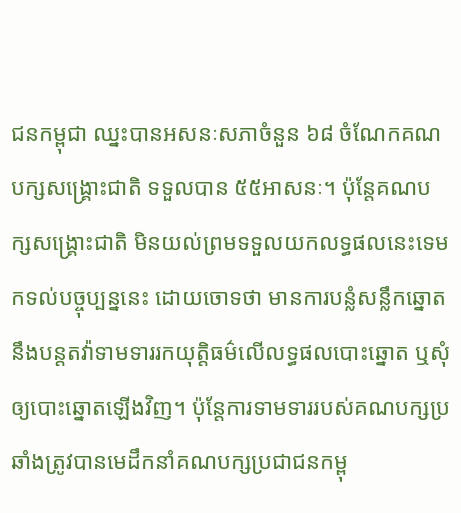ជនកម្ពុជា ឈ្នះបានអសនៈសភាចំនួន ៦៨ ចំណែកគណបក្សសង្គ្រោះជាតិ ទទួលបាន ៥៥អាសនៈ។ ប៉ុន្តែគណបក្សសង្គ្រោះជាតិ មិនយល់ព្រមទទួលយកលទ្ធផលនេះទេមកទល់បច្ចុប្បន្ននេះ ដោយចោទថា មានការបន្លំសន្លឹកឆ្នោត នឹងបន្តតវ៉ាទាមទាររកយុត្តិធម៌លើលទ្ធផលបោះឆ្នោត ឬសុំឲ្យបោះឆ្នោតឡើងវិញ។ ប៉ុន្តែការទាមទាររបស់គណបក្សប្រឆាំងត្រូវបានមេដឹកនាំគណបក្សប្រជាជនកម្ពុ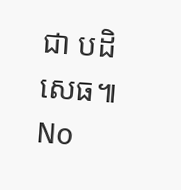ជា បដិសេធ៕
No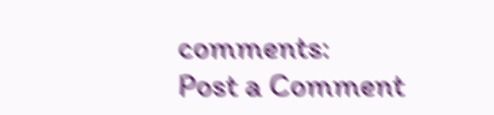comments:
Post a Comment